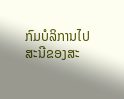ກົມບໍລິການໄປສະນີຂອງສະ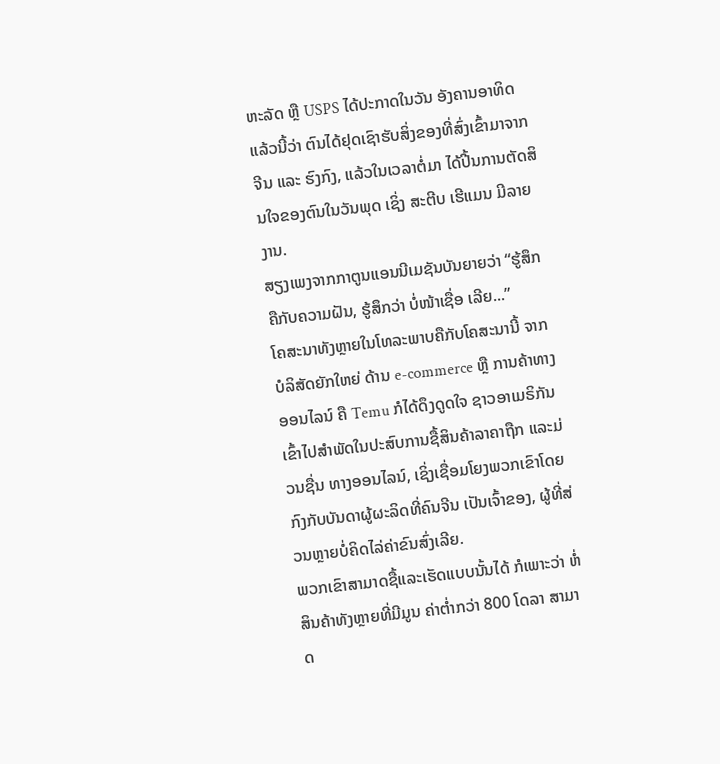ຫະລັດ ຫຼື USPS ໄດ້ປະກາດໃນວັນ ອັງຄານອາທິດແລ້ວນີ້ວ່າ ຕົນໄດ້ຢຸດເຊົາຮັບສິ່ງຂອງທີ່ສົ່ງເຂົ້າມາຈາກ ຈີນ ແລະ ຮົງກົງ, ແລ້ວໃນເວລາຕໍ່ມາ ໄດ້ປີ້ນການຕັດສິນໃຈຂອງຕົນໃນວັນພຸດ ເຊິ່ງ ສະຕີບ ເຮີແມນ ມີລາຍງານ.
ສຽງເພງຈາກກາຕູນແອນນີເມຊັນບັນຍາຍວ່າ “ຮູ້ສຶກຄືກັບຄວາມຝັນ, ຮູ້ສຶກວ່າ ບໍ່ໜ້າເຊື່ອ ເລີຍ...”
ໂຄສະນາທັງຫຼາຍໃນໂທລະພາບຄືກັບໂຄສະນານີ້ ຈາກບໍລິສັດຍັກໃຫຍ່ ດ້ານ e-commerce ຫຼື ການຄ້າທາງອອນໄລນ໌ ຄື Temu ກໍໄດ້ດຶງດູດໃຈ ຊາວອາເມຣິກັນ ເຂົ້າໄປສຳພັດໃນປະສົບການຊື້ສິນຄ້າລາຄາຖືກ ແລະມ່ວນຊື່ນ ທາງອອນໄລນ໌, ເຊິ່ງເຊື່ອມໂຍງພວກເຂົາໂດຍກົງກັບບັນດາຜູ້ຜະລິດທີ່ຄົນຈີນ ເປັນເຈົ້າຂອງ, ຜູ້ທີ່ສ່ວນຫຼາຍບໍ່ຄິດໄລ່ຄ່າຂົນສົ່ງເລີຍ.
ພວກເຂົາສາມາດຊື້ແລະເຮັດແບບນັ້ນໄດ້ ກໍເພາະວ່າ ຫໍ່ສິນຄ້າທັງຫຼາຍທີ່ມີມູນ ຄ່າຕ່ຳກວ່າ 800 ໂດລາ ສາມາດ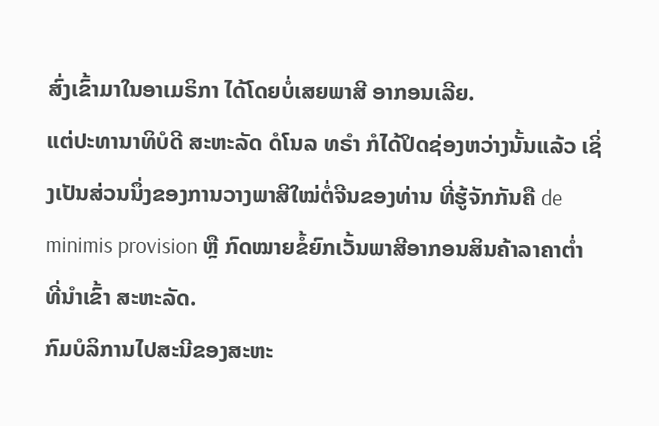ສົ່ງເຂົ້າມາໃນອາເມຣິກາ ໄດ້ໂດຍບໍ່ເສຍພາສີ ອາກອນເລີຍ.
ແຕ່ປະທານາທິບໍດີ ສະຫະລັດ ດໍໂນລ ທຣຳ ກໍໄດ້ປິດຊ່ອງຫວ່າງນັ້ນແລ້ວ ເຊິ່ງເປັນສ່ວນນຶ່ງຂອງການວາງພາສີໃໝ່ຕໍ່ຈີນຂອງທ່ານ ທີ່ຮູ້ຈັກກັນຄື de minimis provision ຫຼື ກົດໝາຍຂໍ້ຍົກເວັ້ນພາສີອາກອນສິນຄ້າລາຄາຕ່ຳ ທີ່ນຳເຂົ້າ ສະຫະລັດ.
ກົມບໍລິການໄປສະນີຂອງສະຫະ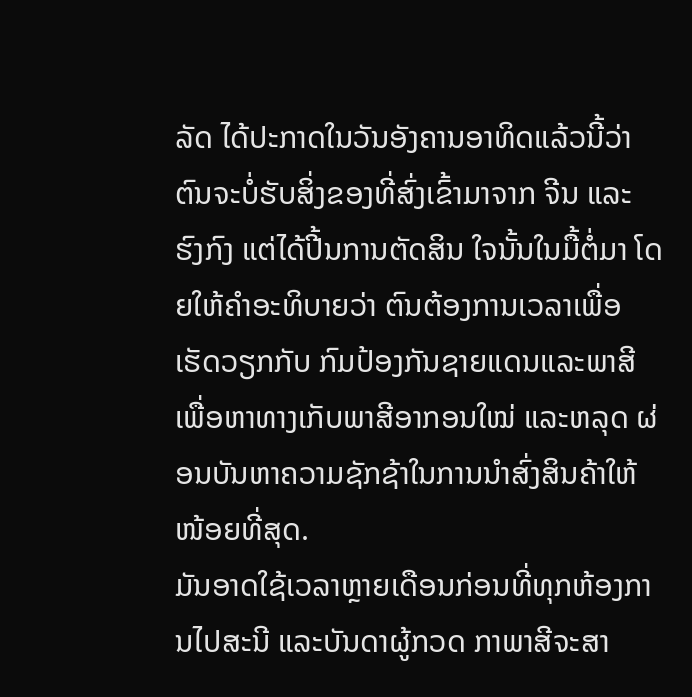ລັດ ໄດ້ປະກາດໃນວັນອັງຄານອາທິດແລ້ວນີ້ວ່າ ຕົນຈະບໍ່ຮັບສິ່ງຂອງທີ່ສົ່ງເຂົ້າມາຈາກ ຈີນ ແລະ ຮົງກົງ ແຕ່ໄດ້ປີ້ນການຕັດສິນ ໃຈນັ້ນໃນມື້ຕໍ່ມາ ໂດຍໃຫ້ຄຳອະທິບາຍວ່າ ຕົນຕ້ອງການເວລາເພື່ອເຮັດວຽກກັບ ກົມປ້ອງກັນຊາຍແດນແລະພາສີ ເພື່ອຫາທາງເກັບພາສີອາກອນໃໝ່ ແລະຫລຸດ ຜ່ອນບັນຫາຄວາມຊັກຊ້າໃນການນຳສົ່ງສິນຄ້າໃຫ້ໜ້ອຍທີ່ສຸດ.
ມັນອາດໃຊ້ເວລາຫຼາຍເດືອນກ່ອນທີ່ທຸກຫ້ອງການໄປສະນີ ແລະບັນດາຜູ້ກວດ ກາພາສີຈະສາ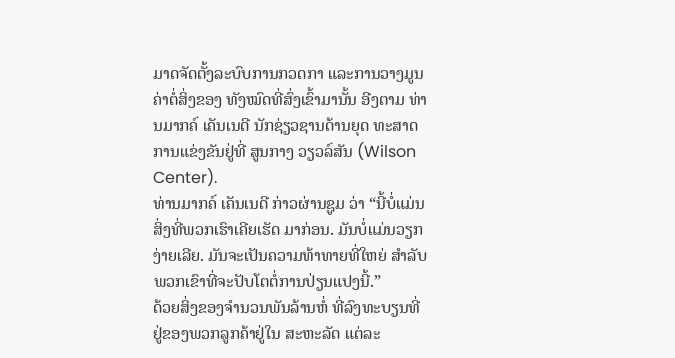ມາດຈັດຕັ້ງລະບົບການກວດກາ ແລະການວາງມູນຄ່າຕໍ່ສິ່ງຂອງ ທັງໝົດທີ່ສົ່ງເຂົ້າມານັ້ນ ອີງຕາມ ທ່ານມາກຄ໌ ເຄັນເນດີ ນັກຊ່ຽວຊານດ້ານຍຸດ ທະສາດການແຂ່ງຂັນຢູ່ທີ່ ສູນກາງ ວຽວລ໌ສັນ (Wilson Center).
ທ່ານມາກຄ໌ ເຄັນເນດີ ກ່າວຜ່ານຊູມ ວ່າ “ນີ້ບໍ່ແມ່ນສິ່ງທີ່ພວກເຮົາເຄີຍເຮັດ ມາກ່ອນ. ມັນບໍ່ແມ່ນວຽກງ່າຍເລີຍ. ມັນຈະເປັນຄວາມທ້າທາຍທີ່ໃຫຍ່ ສຳລັບ ພວກເຂົາທີ່ຈະປັບໂຕຕໍ່ການປ່ຽນແປງນີ້.”
ດ້ວຍສິ່ງຂອງຈຳນວນພັນລ້ານຫໍ່ ທີ່ລົງທະບຽນທີ່ຢູ່ຂອງພວກລູກຄ້າຢູ່ໃນ ສະຫະລັດ ແຕ່ລະ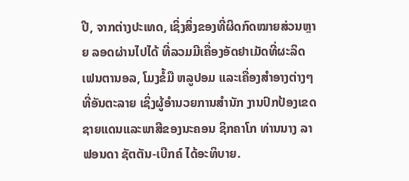ປີ, ຈາກຕ່າງປະເທດ, ເຊິ່ງສິ່ງຂອງທີ່ຜິດກົດໝາຍສ່ວນຫຼາຍ ລອດຜ່ານໄປໄດ້ ທີ່ລວມມີເຄື່ອງອັດຢາເມັດທີ່ຜະລິດ ເຟນຕານອລ, ໂມງຂໍ້ມື ຫລູປອມ ແລະເຄື່ອງສຳອາງຕ່າງໆທີ່ອັນຕະລາຍ ເຊິ່ງຜູ້ອຳນວຍການສຳນັກ ງານປົກປ້ອງເຂດຊາຍແດນແລະພາສີຂອງນະຄອນ ຊິກຄາໂກ ທ່ານນາງ ລາຟອນດາ ຊັຕຕັນ-ເບີກຄ໌ ໄດ້ອະທິບາຍ.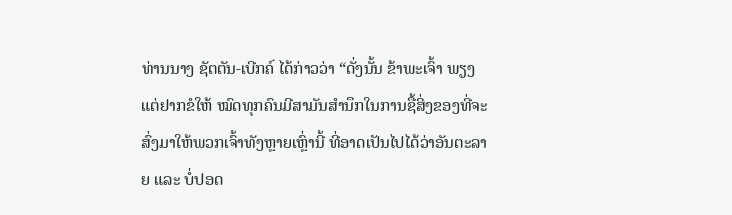ທ່ານນາງ ຊັຕຕັນ-ເບີກຄ໌ ໄດ້ກ່າວວ່າ “ດັ່ງນັ້ນ ຂ້າພະເຈົ້າ ພຽງແຕ່ຢາກຂໍໃຫ້ ໝົດທຸກຄົນມີສາມັນສຳນຶກໃນການຊື້ສິ່ງຂອງທີ່ຈະສົ່ງມາໃຫ້ພວກເຈົ້າທັງຫຼາຍເຫຼົ່ານີ້ ທີ່ອາດເປັນໄປໄດ້ວ່າອັນຕະລາຍ ແລະ ບໍ່ປອດ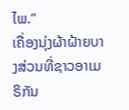ໄພ.”
ເຄື່ອງນຸ່ງຜ້າຝ້າຍບາງສ່ວນທີ່ຊາວອາເມຣິກັນ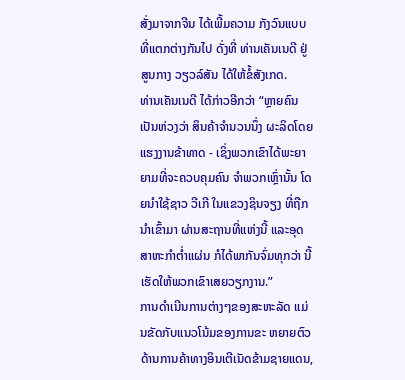ສັ່ງມາຈາກຈີນ ໄດ້ເພີ້ມຄວາມ ກັງວົນແບບທີ່ແຕກຕ່າງກັນໄປ ດັ່ງທີ່ ທ່ານເຄັນເນດີ ຢູ່ສູນກາງ ວຽວລ໌ສັນ ໄດ້ໃຫ້ຂໍ້ສັງເກດ.
ທ່ານເຄັນເນດີ ໄດ້ກ່າວອີກວ່າ “ຫຼາຍຄົນເປັນຫ່ວງວ່າ ສິນຄ້າຈຳນວນນຶ່ງ ຜະລິດໂດຍແຮງງານຂ້າທາດ - ເຊິ່ງພວກເຂົາໄດ້ພະຍາຍາມທີ່ຈະຄວບຄຸມຄົນ ຈຳພວກເຫຼົ່ານັ້ນ ໂດຍນຳໃຊ້ຊາວ ວີເກີ ໃນແຂວງຊິນຈຽງ ທີ່ຖືກນຳເຂົ້າມາ ຜ່ານສະຖານທີ່ແຫ່ງນີ້ ແລະອຸດສາຫະກຳຕ່ຳແຜ່ນ ກໍໄດ້ພາກັນຈົ່ມທຸກວ່າ ນີ້ເຮັດໃຫ້ພວກເຂົາເສຍວຽກງານ.”
ການດຳເນີນການຕ່າງໆຂອງສະຫະລັດ ແມ່ນຂັດກັບແນວໂນ້ມຂອງການຂະ ຫຍາຍຕົວດ້ານການຄ້າທາງອິນເຕີເນັດຂ້າມຊາຍແດນ,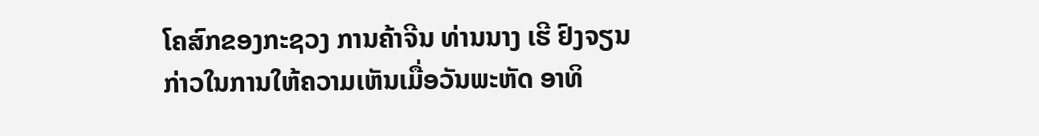ໂຄສົກຂອງກະຊວງ ການຄ້າຈີນ ທ່ານນາງ ເຮີ ຢົງຈຽນ ກ່າວໃນການໃຫ້ຄວາມເຫັນເມື່ອວັນພະຫັດ ອາທິ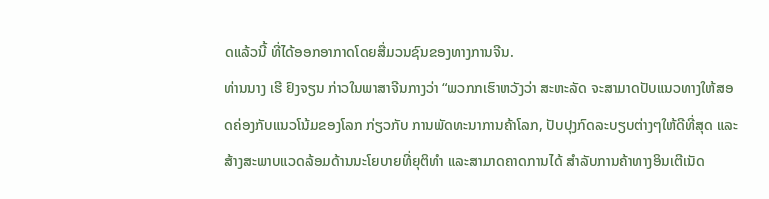ດແລ້ວນີ້ ທີ່ໄດ້ອອກອາກາດໂດຍສື່ມວນຊົນຂອງທາງການຈີນ.
ທ່ານນາງ ເຮີ ຢົງຈຽນ ກ່າວໃນພາສາຈີນກາງວ່າ “ພວກກເຮົາຫວັງວ່າ ສະຫະລັດ ຈະສາມາດປັບແນວທາງໃຫ້ສອດຄ່ອງກັບແນວໂນ້ມຂອງໂລກ ກ່ຽວກັບ ການພັດທະນາການຄ້າໂລກ, ປັບປຸງກົດລະບຽບຕ່າງໆໃຫ້ດີທີ່ສຸດ ແລະ ສ້າງສະພາບແວດລ້ອມດ້ານນະໂຍບາຍທີ່ຍຸຕິທຳ ແລະສາມາດຄາດການໄດ້ ສຳລັບການຄ້າທາງອິນເຕີເນັດ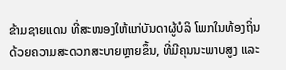ຂ້າມຊາຍແດນ ທີ່ສະໜອງໃຫ້ແກ່ບັນດາຜູ້ບໍລິ ໂພກໃນທ້ອງຖິ່ນດ້ວຍຄວາມສະດວກສະບາຍຫຼາຍຂຶ້ນ, ທີ່ມີຄຸນນະພາບສູງ ແລະ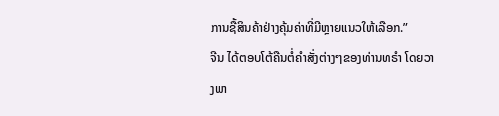ການຊື້ສິນຄ້າຢ່າງຄຸ້ມຄ່າທີ່ມີຫຼາຍແນວໃຫ້ເລືອກ.”
ຈີນ ໄດ້ຕອບໂຕ້ຄືນຕໍ່ຄຳສັ່ງຕ່າງໆຂອງທ່ານທຣຳ ໂດຍວາງພາ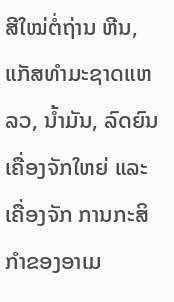ສີໃໝ່ຕໍ່ຖ່ານ ຫີນ, ແກັສທຳມະຊາດແຫລວ, ນໍ້າມັນ, ລົດຍົນເຄື່ອງຈັກໃຫຍ່ ແລະ ເຄື່ອງຈັກ ການກະສິກຳຂອງອາເມ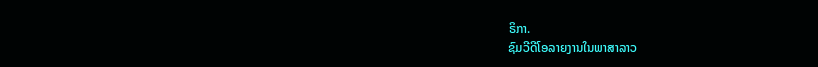ຣິກາ.
ຊົມວີດີໂອລາຍງານໃນພາສາລາວ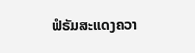ຟໍຣັມສະແດງຄວາ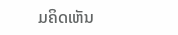ມຄິດເຫັນ